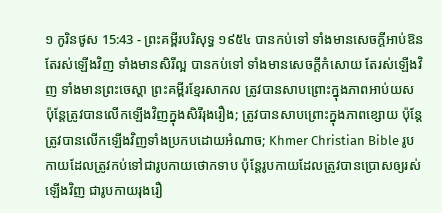១ កូរិនថូស 15:43 - ព្រះគម្ពីរបរិសុទ្ធ ១៩៥៤ បានកប់ទៅ ទាំងមានសេចក្ដីអាប់ឱន តែរស់ឡើងវិញ ទាំងមានសិរីល្អ បានកប់ទៅ ទាំងមានសេចក្ដីកំសោយ តែរស់ឡើងវិញ ទាំងមានព្រះចេស្តា ព្រះគម្ពីរខ្មែរសាកល ត្រូវបានសាបព្រោះក្នុងភាពអាប់យស ប៉ុន្តែត្រូវបានលើកឡើងវិញក្នុងសិរីរុងរឿង; ត្រូវបានសាបព្រោះក្នុងភាពខ្សោយ ប៉ុន្តែត្រូវបានលើកឡើងវិញទាំងប្រកបដោយអំណាច; Khmer Christian Bible រូបកាយដែលត្រូវកប់ទៅជារូបកាយថោកទាប ប៉ុន្ដែរូបកាយដែលត្រូវបានប្រោសឲ្យរស់ឡើងវិញ ជារូបកាយរុងរឿ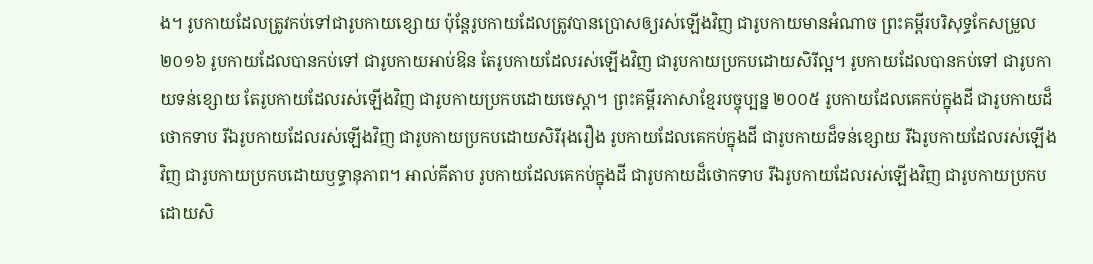ង។ រូបកាយដែលត្រូវកប់ទៅជារូបកាយខ្សោយ ប៉ុន្ដែរូបកាយដែលត្រូវបានប្រោសឲ្យរស់ឡើងវិញ ជារូបកាយមានអំណាច ព្រះគម្ពីរបរិសុទ្ធកែសម្រួល ២០១៦ រូបកាយដែលបានកប់ទៅ ជារូបកាយអាប់ឱន តែរូបកាយដែលរស់ឡើងវិញ ជារូបកាយប្រកបដោយសិរីល្អ។ រូបកាយដែលបានកប់ទៅ ជារូបកាយទន់ខ្សោយ តែរូបកាយដែលរស់ឡើងវិញ ជារូបកាយប្រកបដោយចេស្តា។ ព្រះគម្ពីរភាសាខ្មែរបច្ចុប្បន្ន ២០០៥ រូបកាយដែលគេកប់ក្នុងដី ជារូបកាយដ៏ថោកទាប រីឯរូបកាយដែលរស់ឡើងវិញ ជារូបកាយប្រកបដោយសិរីរុងរឿង រូបកាយដែលគេកប់ក្នុងដី ជារូបកាយដ៏ទន់ខ្សោយ រីឯរូបកាយដែលរស់ឡើងវិញ ជារូបកាយប្រកបដោយឫទ្ធានុភាព។ អាល់គីតាប រូបកាយដែលគេកប់ក្នុងដី ជារូបកាយដ៏ថោកទាប រីឯរូបកាយដែលរស់ឡើងវិញ ជារូបកាយប្រកបដោយសិ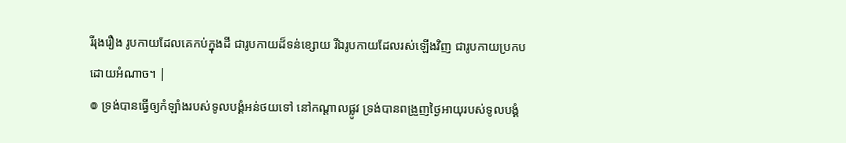រីរុងរឿង រូបកាយដែលគេកប់ក្នុងដី ជារូបកាយដ៏ទន់ខ្សោយ រីឯរូបកាយដែលរស់ឡើងវិញ ជារូបកាយប្រកបដោយអំណាច។ |
៙ ទ្រង់បានធ្វើឲ្យកំឡាំងរបស់ទូលបង្គំអន់ថយទៅ នៅកណ្តាលផ្លូវ ទ្រង់បានពង្រួញថ្ងៃអាយុរបស់ទូលបង្គំ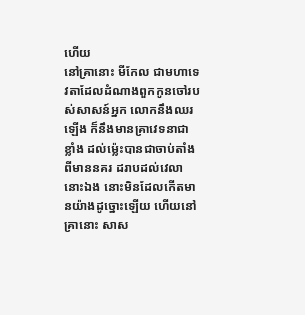ហើយ
នៅគ្រានោះ មីកែល ជាមហាទេវតាដែលដំណាងពួកកូនចៅរបស់សាសន៍អ្នក លោកនឹងឈរឡើង ក៏នឹងមានគ្រាវេទនាជាខ្លាំង ដល់ម៉្លេះបានជាចាប់តាំងពីមាននគរ ដរាបដល់វេលានោះឯង នោះមិនដែលកើតមានយ៉ាងដូច្នោះឡើយ ហើយនៅគ្រានោះ សាស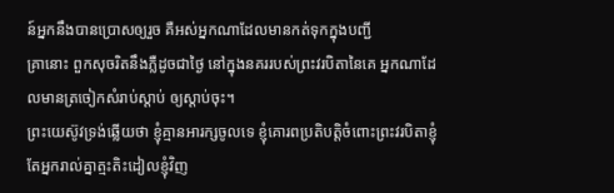ន៍អ្នកនឹងបានប្រោសឲ្យរួច គឺអស់អ្នកណាដែលមានកត់ទុកក្នុងបញ្ជី
គ្រានោះ ពួកសុចរិតនឹងភ្លឺដូចជាថ្ងៃ នៅក្នុងនគររបស់ព្រះវរបិតានៃគេ អ្នកណាដែលមានត្រចៀកសំរាប់ស្តាប់ ឲ្យស្តាប់ចុះ។
ព្រះយេស៊ូវទ្រង់ឆ្លើយថា ខ្ញុំគ្មានអារក្សចូលទេ ខ្ញុំគោរពប្រតិបត្តិចំពោះព្រះវរបិតាខ្ញុំ តែអ្នករាល់គ្នាត្មះតិះដៀលខ្ញុំវិញ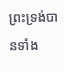ព្រះទ្រង់បានទាំង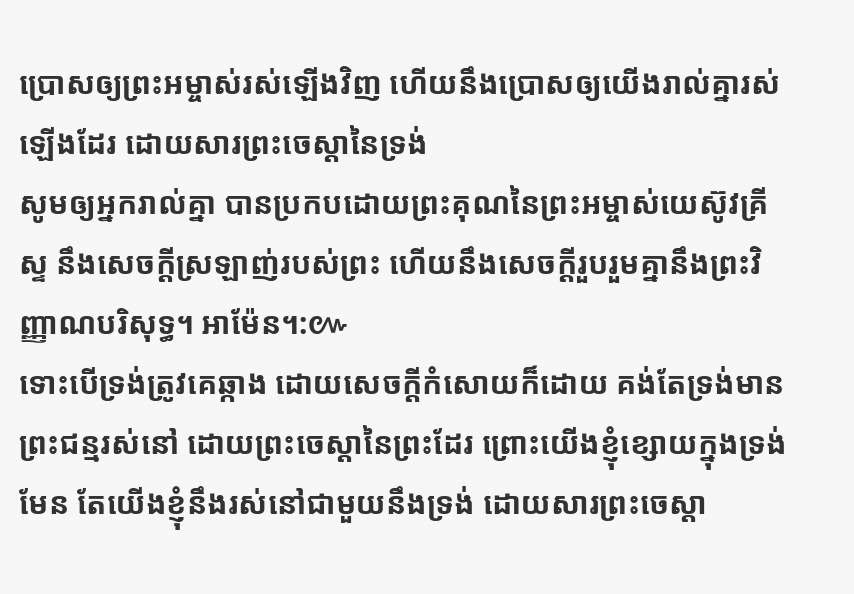ប្រោសឲ្យព្រះអម្ចាស់រស់ឡើងវិញ ហើយនឹងប្រោសឲ្យយើងរាល់គ្នារស់ឡើងដែរ ដោយសារព្រះចេស្តានៃទ្រង់
សូមឲ្យអ្នករាល់គ្នា បានប្រកបដោយព្រះគុណនៃព្រះអម្ចាស់យេស៊ូវគ្រីស្ទ នឹងសេចក្ដីស្រឡាញ់របស់ព្រះ ហើយនឹងសេចក្ដីរួបរួមគ្នានឹងព្រះវិញ្ញាណបរិសុទ្ធ។ អាម៉ែន។:៚
ទោះបើទ្រង់ត្រូវគេឆ្កាង ដោយសេចក្ដីកំសោយក៏ដោយ គង់តែទ្រង់មានព្រះជន្មរស់នៅ ដោយព្រះចេស្តានៃព្រះដែរ ព្រោះយើងខ្ញុំខ្សោយក្នុងទ្រង់មែន តែយើងខ្ញុំនឹងរស់នៅជាមួយនឹងទ្រង់ ដោយសារព្រះចេស្តា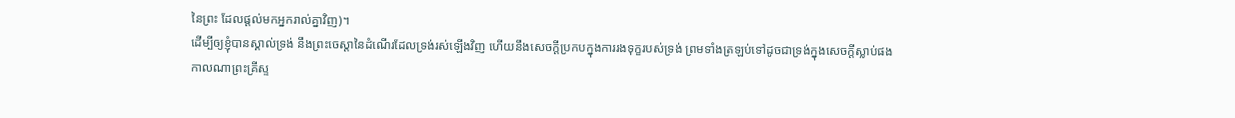នៃព្រះ ដែលផ្តល់មកអ្នករាល់គ្នាវិញ)។
ដើម្បីឲ្យខ្ញុំបានស្គាល់ទ្រង់ នឹងព្រះចេស្តានៃដំណើរដែលទ្រង់រស់ឡើងវិញ ហើយនឹងសេចក្ដីប្រកបក្នុងការរងទុក្ខរបស់ទ្រង់ ព្រមទាំងត្រឡប់ទៅដូចជាទ្រង់ក្នុងសេចក្ដីស្លាប់ផង
កាលណាព្រះគ្រីស្ទ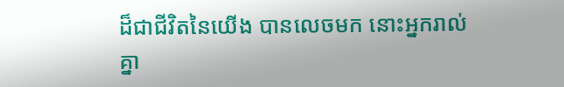ដ៏ជាជីវិតនៃយើង បានលេចមក នោះអ្នករាល់គ្នា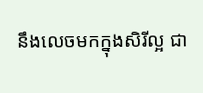នឹងលេចមកក្នុងសិរីល្អ ជា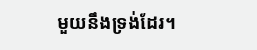មួយនឹងទ្រង់ដែរ។